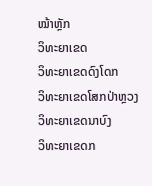ໝ້າຫຼັກ
ວິທະຍາເຂດ
ວິທະຍາເຂດດົງໂດກ
ວິທະຍາເຂດໂສກປ່າຫຼວງ
ວິທະຍາເຂດນາບົງ
ວິທະຍາເຂດກ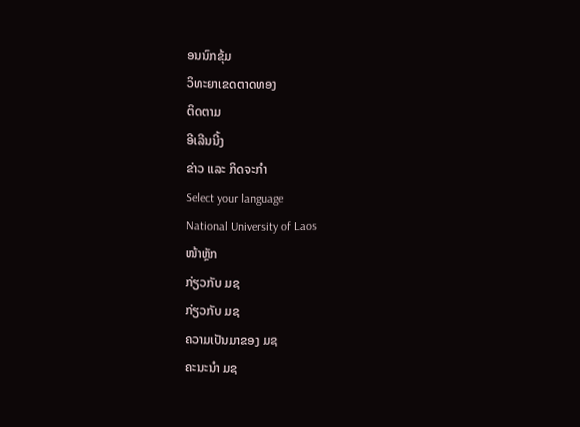ອນນົກຂຸ້ມ
ວິທະຍາເຂດຕາດທອງ
ຕິດຕາມ
ອີເລີນນີ້ງ
ຂ່າວ ແລະ ກິດຈະກຳ
Select your language
National University of Laos
ໜ້າຫຼັກ
ກ່ຽວກັບ ມຊ
ກ່ຽວກັບ ມຊ
ຄວາມເປັນມາຂອງ ມຊ
ຄະນະນຳ ມຊ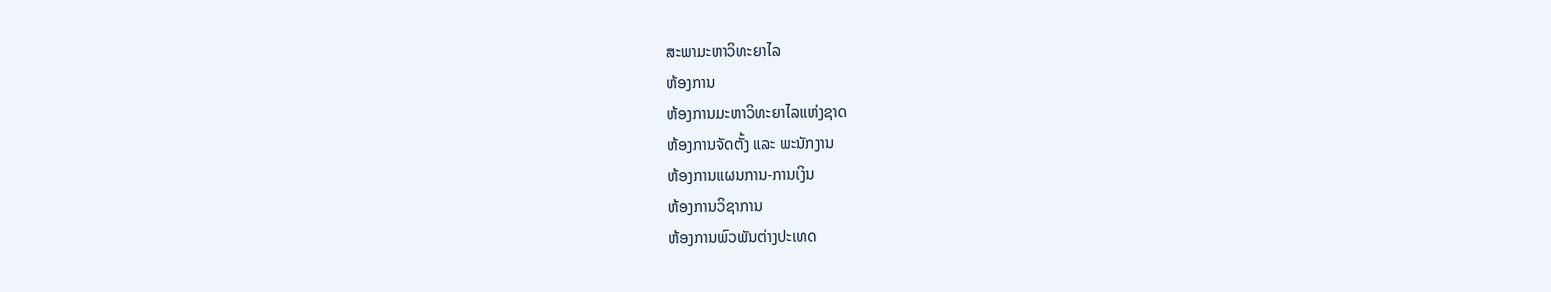ສະພາມະຫາວິທະຍາໄລ
ຫ້ອງການ
ຫ້ອງການມະຫາວິທະຍາໄລແຫ່ງຊາດ
ຫ້ອງການຈັດຕັ້ງ ແລະ ພະນັກງານ
ຫ້ອງການແຜນການ-ການເງິນ
ຫ້ອງການວິຊາການ
ຫ້ອງການພົວພັນຕ່າງປະເທດ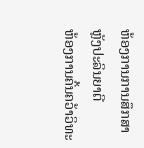ຫ້ອງການການສຶກສາຫຼັງປະລິນຍາຕີ
ຫ້ອງການຄົ້ນຄວ້າວິທະ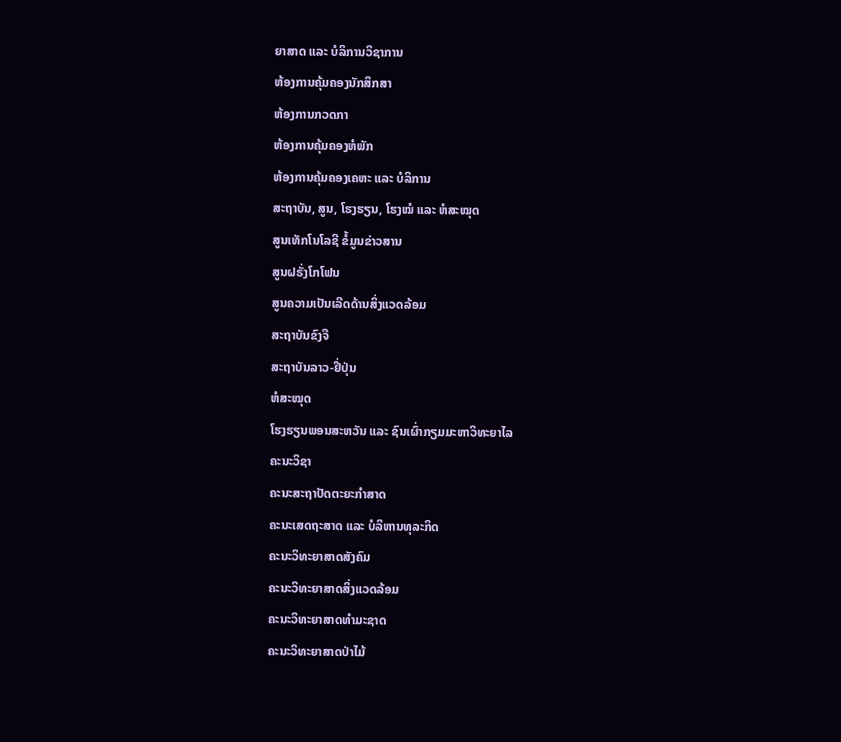ຍາສາດ ແລະ ບໍລິການວິຊາການ
ຫ້ອງການຄຸ້ມຄອງນັກສຶກສາ
ຫ້ອງການກວດກາ
ຫ້ອງການຄຸ້ມຄອງຫໍພັກ
ຫ້ອງການຄຸ້ມຄອງເຄຫະ ແລະ ບໍລິການ
ສະຖາບັນ, ສູນ, ໂຮງຮຽນ, ໂຮງໝໍ ແລະ ຫໍສະໝຸດ
ສູນເທັກໂນໂລຊີ ຂໍ້ມູນຂ່າວສານ
ສູນຝຣັ່ງໂກໂຟນ
ສູນຄວາມເປັນເລີດດ້ານສິ່ງແວດລ້ອມ
ສະຖາບັນຂົງຈື
ສະຖາບັນລາວ-ຢີ່ປຸ່ນ
ຫໍສະໝຸດ
ໂຮງຮຽນພອນສະຫວັນ ແລະ ຊົນເຜົ່າກຽມມະຫາວິທະຍາໄລ
ຄະນະວິຊາ
ຄະນະສະຖາປັດຕະຍະກຳສາດ
ຄະນະເສດຖະສາດ ແລະ ບໍລິຫານທຸລະກິດ
ຄະນະວິທະຍາສາດສັງຄົມ
ຄະນະວິທະຍາສາດສິ່ງແວດລ້ອມ
ຄະນະວິທະຍາສາດທຳມະຊາດ
ຄະນະວິທະຍາສາດປ່າໄມ້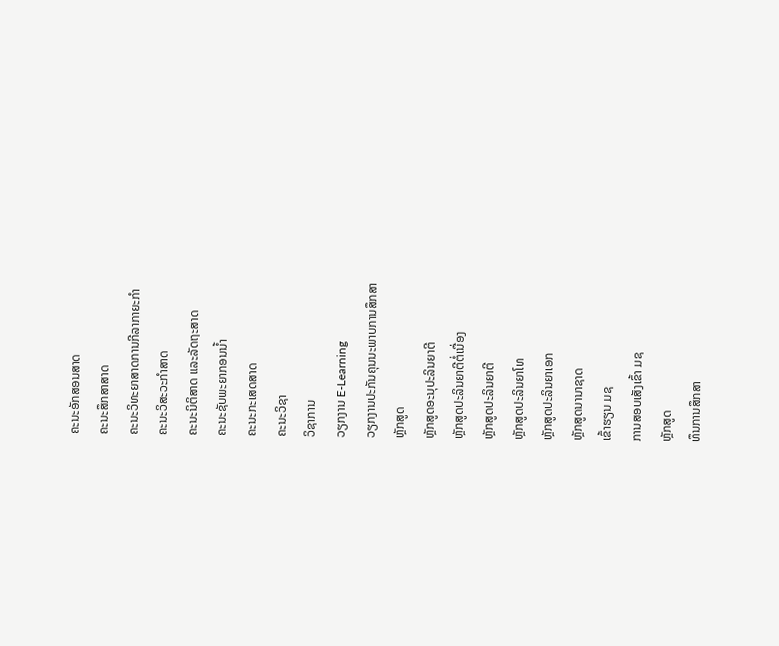ຄະນະອັກສອນສາດ
ຄະນະສຶກສາສາດ
ຄະນະວິທະຍາສາດການກີລາກາຍະກຳ
ຄະນະວິສະວະກຳສາດ
ຄະນະນິຕິສາດ ແລະລັດຖະສາດ
ຄະນະຊັບພະຍາກອນນໍ້າ
ຄະນະກະເສດສາດ
ຄະນະວິຊາ
ວິຊາການ
ວຽກງານ E-Learning
ວຽກງານປະກັນຄຸນນະພາບການສຶກສາ
ຫຼັກສູດ
ຫຼັກສູດອະນຸປະລິນຍາຕີ
ຫຼັກສູດປະລິນຍາຕີຕໍ່ເນື່ອງ
ຫຼັກສູດປະລິນຍາຕີ
ຫຼັກສູດປະລິນຍາໂທ
ຫຼັກສູດປະລິນຍາເອກ
ຫຼັກສູດນານາຊາດ
ເຂົ້າຮຽນ ມຊ
ການສອບເສັງເຂົ້າ ມຊ
ຫຼັກສູດ
ທຶນການສຶກສາ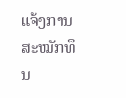ແຈ້ງການສະໝັກທຶນ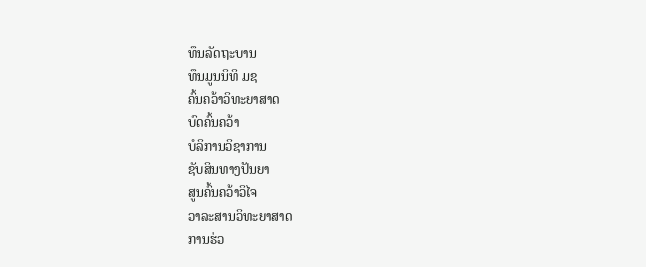ທຶນລັດຖະບານ
ທຶນມູນນິທິ ມຊ
ຄົ້ນຄວ້າວິທະຍາສາດ
ບົດຄົ້ນຄວ້າ
ບໍລິການວິຊາການ
ຊັບສິນທາງປັນຍາ
ສູນຄົ້ນຄວ້າວິໄຈ
ວາລະສານວິທະຍາສາດ
ການຮ່ວ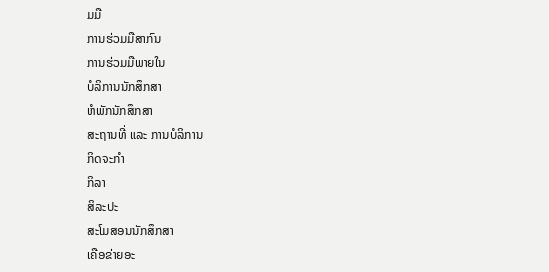ມມື
ການຮ່ວມມືສາກົນ
ການຮ່ວມມືພາຍໃນ
ບໍລິການນັກສຶກສາ
ຫໍພັກນັກສຶກສາ
ສະຖານທີ່ ແລະ ການບໍລິການ
ກິດຈະກຳ
ກິລາ
ສິລະປະ
ສະໂມສອນນັກສຶກສາ
ເຄືອຂ່າຍອະ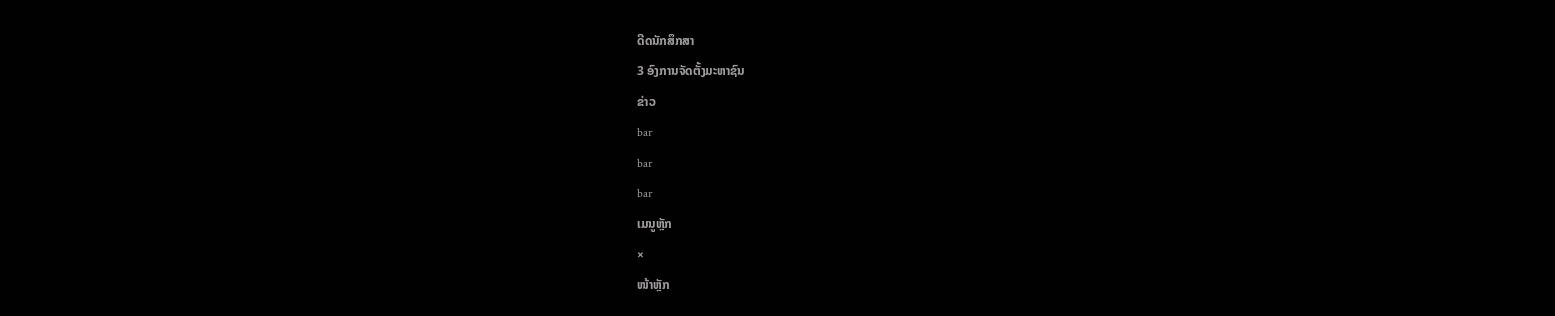ດີດນັກສຶກສາ
3 ອົງການຈັດຕັ້ງມະຫາຊົນ
ຂ່າວ
bar
bar
bar
ເມນູຫຼັກ
×
ໜ້າຫຼັກ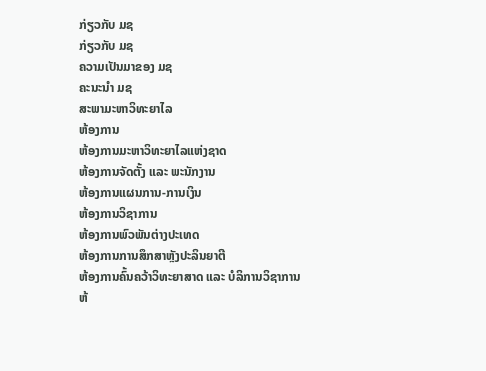ກ່ຽວກັບ ມຊ
ກ່ຽວກັບ ມຊ
ຄວາມເປັນມາຂອງ ມຊ
ຄະນະນຳ ມຊ
ສະພາມະຫາວິທະຍາໄລ
ຫ້ອງການ
ຫ້ອງການມະຫາວິທະຍາໄລແຫ່ງຊາດ
ຫ້ອງການຈັດຕັ້ງ ແລະ ພະນັກງານ
ຫ້ອງການແຜນການ-ການເງິນ
ຫ້ອງການວິຊາການ
ຫ້ອງການພົວພັນຕ່າງປະເທດ
ຫ້ອງການການສຶກສາຫຼັງປະລິນຍາຕີ
ຫ້ອງການຄົ້ນຄວ້າວິທະຍາສາດ ແລະ ບໍລິການວິຊາການ
ຫ້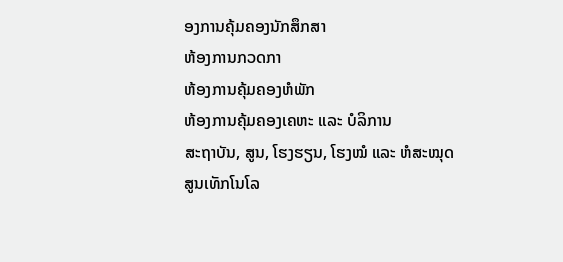ອງການຄຸ້ມຄອງນັກສຶກສາ
ຫ້ອງການກວດກາ
ຫ້ອງການຄຸ້ມຄອງຫໍພັກ
ຫ້ອງການຄຸ້ມຄອງເຄຫະ ແລະ ບໍລິການ
ສະຖາບັນ, ສູນ, ໂຮງຮຽນ, ໂຮງໝໍ ແລະ ຫໍສະໝຸດ
ສູນເທັກໂນໂລ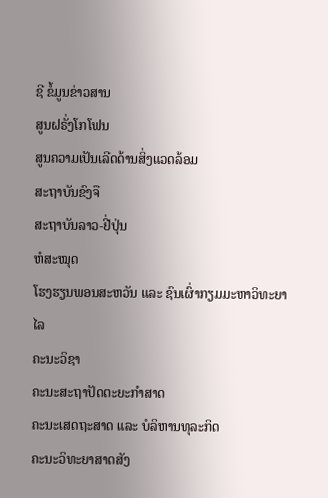ຊີ ຂໍ້ມູນຂ່າວສານ
ສູນຝຣັ່ງໂກໂຟນ
ສູນຄວາມເປັນເລີດດ້ານສິ່ງແວດລ້ອມ
ສະຖາບັນຂົງຈື
ສະຖາບັນລາວ-ຢີ່ປຸ່ນ
ຫໍສະໝຸດ
ໂຮງຮຽນພອນສະຫວັນ ແລະ ຊົນເຜົ່າກຽມມະຫາວິທະຍາໄລ
ຄະນະວິຊາ
ຄະນະສະຖາປັດຕະຍະກຳສາດ
ຄະນະເສດຖະສາດ ແລະ ບໍລິຫານທຸລະກິດ
ຄະນະວິທະຍາສາດສັງ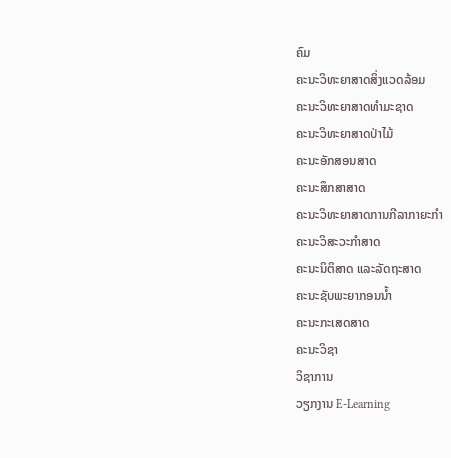ຄົມ
ຄະນະວິທະຍາສາດສິ່ງແວດລ້ອມ
ຄະນະວິທະຍາສາດທຳມະຊາດ
ຄະນະວິທະຍາສາດປ່າໄມ້
ຄະນະອັກສອນສາດ
ຄະນະສຶກສາສາດ
ຄະນະວິທະຍາສາດການກີລາກາຍະກຳ
ຄະນະວິສະວະກຳສາດ
ຄະນະນິຕິສາດ ແລະລັດຖະສາດ
ຄະນະຊັບພະຍາກອນນໍ້າ
ຄະນະກະເສດສາດ
ຄະນະວິຊາ
ວິຊາການ
ວຽກງານ E-Learning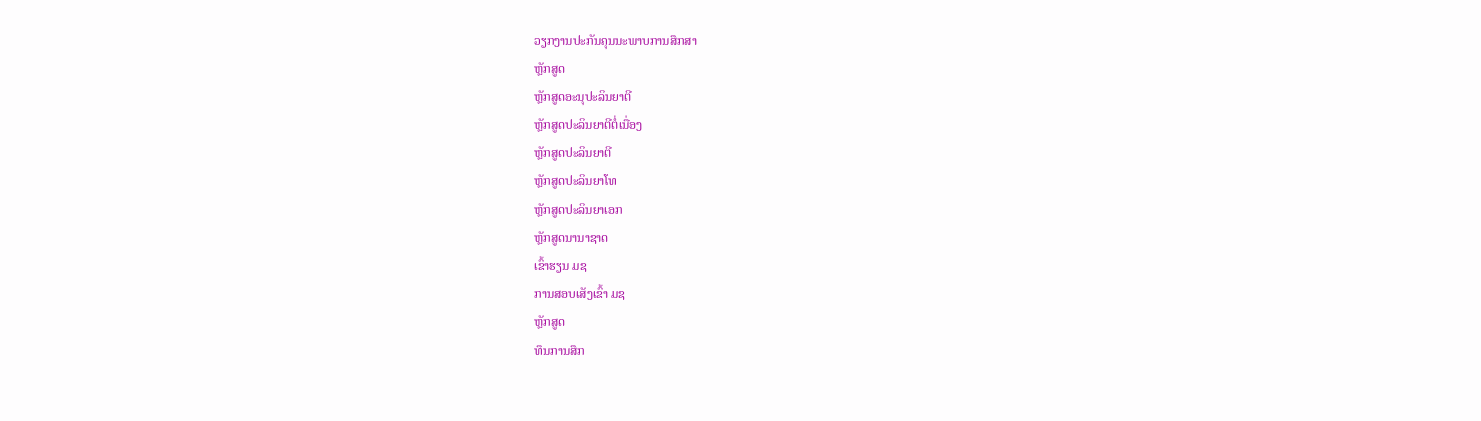ວຽກງານປະກັນຄຸນນະພາບການສຶກສາ
ຫຼັກສູດ
ຫຼັກສູດອະນຸປະລິນຍາຕີ
ຫຼັກສູດປະລິນຍາຕີຕໍ່ເນື່ອງ
ຫຼັກສູດປະລິນຍາຕີ
ຫຼັກສູດປະລິນຍາໂທ
ຫຼັກສູດປະລິນຍາເອກ
ຫຼັກສູດນານາຊາດ
ເຂົ້າຮຽນ ມຊ
ການສອບເສັງເຂົ້າ ມຊ
ຫຼັກສູດ
ທຶນການສຶກ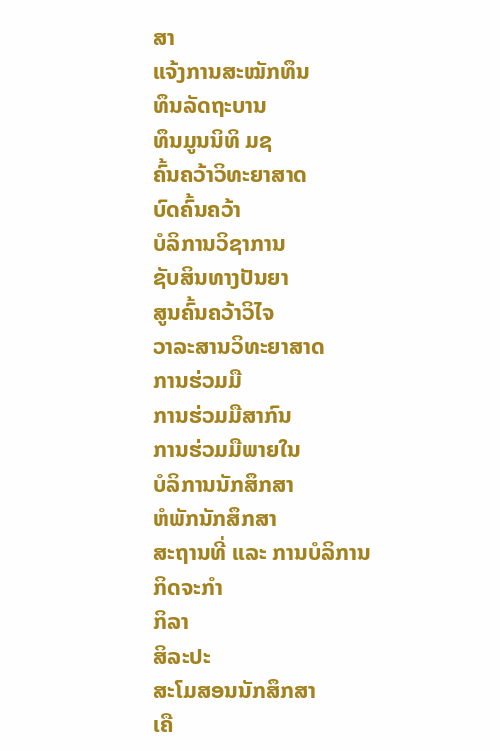ສາ
ແຈ້ງການສະໝັກທຶນ
ທຶນລັດຖະບານ
ທຶນມູນນິທິ ມຊ
ຄົ້ນຄວ້າວິທະຍາສາດ
ບົດຄົ້ນຄວ້າ
ບໍລິການວິຊາການ
ຊັບສິນທາງປັນຍາ
ສູນຄົ້ນຄວ້າວິໄຈ
ວາລະສານວິທະຍາສາດ
ການຮ່ວມມື
ການຮ່ວມມືສາກົນ
ການຮ່ວມມືພາຍໃນ
ບໍລິການນັກສຶກສາ
ຫໍພັກນັກສຶກສາ
ສະຖານທີ່ ແລະ ການບໍລິການ
ກິດຈະກຳ
ກິລາ
ສິລະປະ
ສະໂມສອນນັກສຶກສາ
ເຄື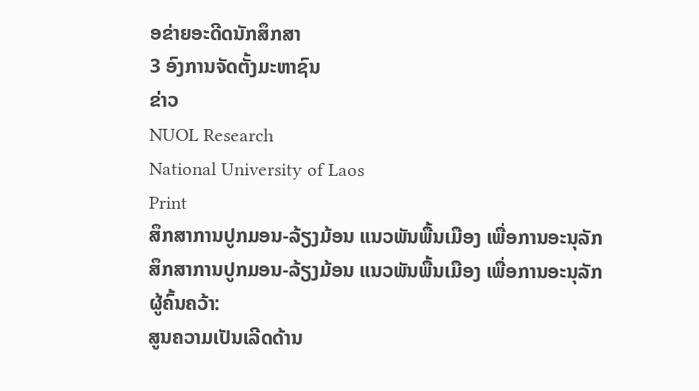ອຂ່າຍອະດີດນັກສຶກສາ
3 ອົງການຈັດຕັ້ງມະຫາຊົນ
ຂ່າວ
NUOL Research
National University of Laos
Print
ສຶກສາການປູກມອນ-ລ້ຽງມ້ອນ ແນວພັນພື້ນເມືອງ ເພື່ອການອະນຸລັກ
ສຶກສາການປູກມອນ-ລ້ຽງມ້ອນ ແນວພັນພື້ນເມືອງ ເພື່ອການອະນຸລັກ
ຜູ້ຄົ້ນຄວ້າ:
ສູນຄວາມເປັນເລີດດ້ານ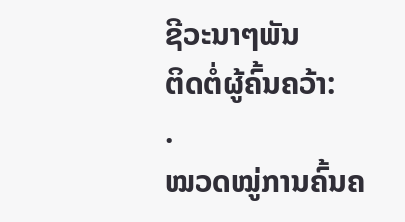ຊີວະນາໆພັນ
ຕິດຕໍ່ຜູ້ຄົ້ນຄວ້າ:
.
ໝວດໝູ່ການຄົ້ນຄ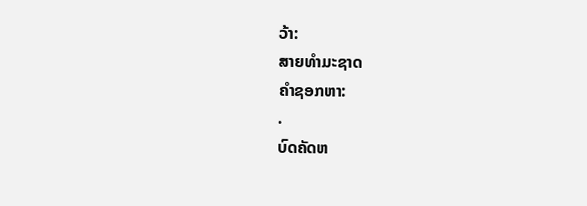ວ້າ:
ສາຍທຳມະຊາດ
ຄຳຊອກຫາ:
.
ບົດຄັດຫ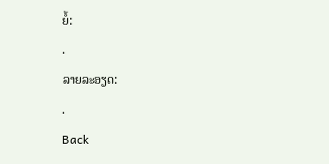ຍໍ້:
.
ລາຍລະອຽດ:
.
Back